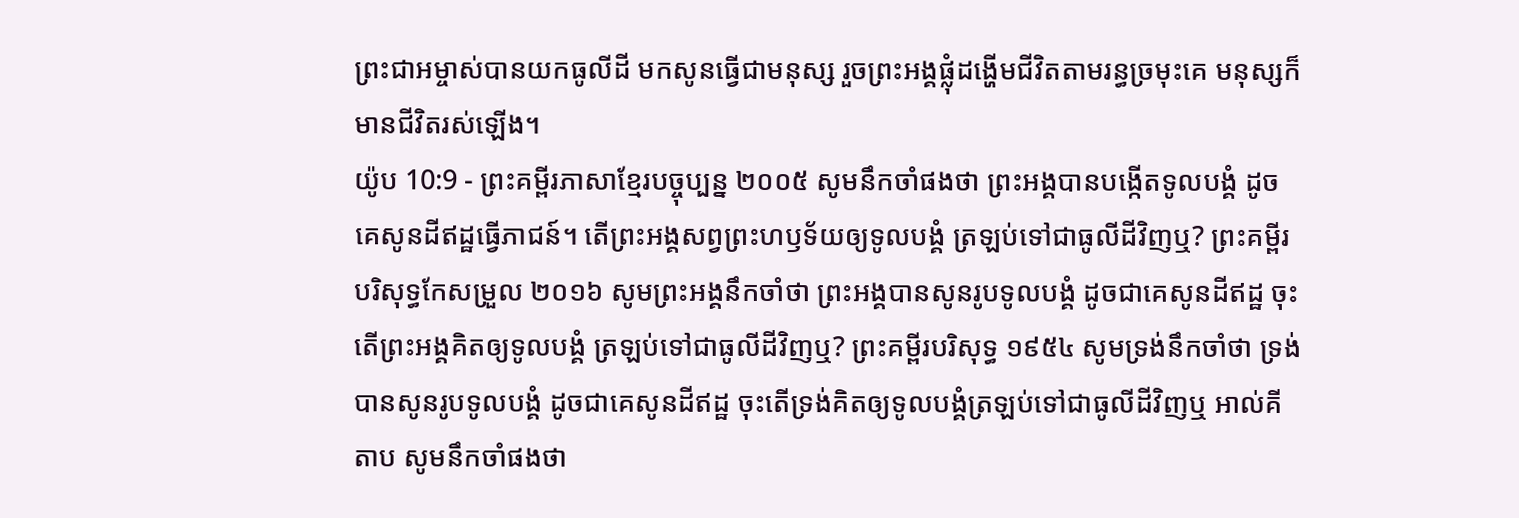ព្រះជាអម្ចាស់បានយកធូលីដី មកសូនធ្វើជាមនុស្ស រួចព្រះអង្គផ្លុំដង្ហើមជីវិតតាមរន្ធច្រមុះគេ មនុស្សក៏មានជីវិតរស់ឡើង។
យ៉ូប 10:9 - ព្រះគម្ពីរភាសាខ្មែរបច្ចុប្បន្ន ២០០៥ សូមនឹកចាំផងថា ព្រះអង្គបានបង្កើតទូលបង្គំ ដូចគេសូនដីឥដ្ឋធ្វើភាជន៍។ តើព្រះអង្គសព្វព្រះហឫទ័យឲ្យទូលបង្គំ ត្រឡប់ទៅជាធូលីដីវិញឬ? ព្រះគម្ពីរបរិសុទ្ធកែសម្រួល ២០១៦ សូមព្រះអង្គនឹកចាំថា ព្រះអង្គបានសូនរូបទូលបង្គំ ដូចជាគេសូនដីឥដ្ឋ ចុះតើព្រះអង្គគិតឲ្យទូលបង្គំ ត្រឡប់ទៅជាធូលីដីវិញឬ? ព្រះគម្ពីរបរិសុទ្ធ ១៩៥៤ សូមទ្រង់នឹកចាំថា ទ្រង់បានសូនរូបទូលបង្គំ ដូចជាគេសូនដីឥដ្ឋ ចុះតើទ្រង់គិតឲ្យទូលបង្គំត្រឡប់ទៅជាធូលីដីវិញឬ អាល់គីតាប សូមនឹកចាំផងថា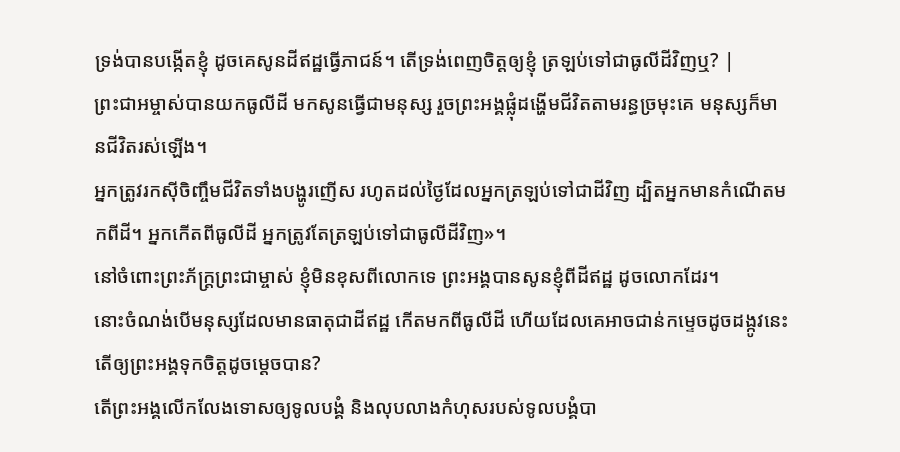ទ្រង់បានបង្កើតខ្ញុំ ដូចគេសូនដីឥដ្ឋធ្វើភាជន៍។ តើទ្រង់ពេញចិត្តឲ្យខ្ញុំ ត្រឡប់ទៅជាធូលីដីវិញឬ? |
ព្រះជាអម្ចាស់បានយកធូលីដី មកសូនធ្វើជាមនុស្ស រួចព្រះអង្គផ្លុំដង្ហើមជីវិតតាមរន្ធច្រមុះគេ មនុស្សក៏មានជីវិតរស់ឡើង។
អ្នកត្រូវរកស៊ីចិញ្ចឹមជីវិតទាំងបង្ហូរញើស រហូតដល់ថ្ងៃដែលអ្នកត្រឡប់ទៅជាដីវិញ ដ្បិតអ្នកមានកំណើតមកពីដី។ អ្នកកើតពីធូលីដី អ្នកត្រូវតែត្រឡប់ទៅជាធូលីដីវិញ»។
នៅចំពោះព្រះភ័ក្ត្រព្រះជាម្ចាស់ ខ្ញុំមិនខុសពីលោកទេ ព្រះអង្គបានសូនខ្ញុំពីដីឥដ្ឋ ដូចលោកដែរ។
នោះចំណង់បើមនុស្សដែលមានធាតុជាដីឥដ្ឋ កើតមកពីធូលីដី ហើយដែលគេអាចជាន់កម្ទេចដូចដង្កូវនេះ តើឲ្យព្រះអង្គទុកចិត្តដូចម្ដេចបាន?
តើព្រះអង្គលើកលែងទោសឲ្យទូលបង្គំ និងលុបលាងកំហុសរបស់ទូលបង្គំបា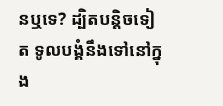នឬទេ? ដ្បិតបន្តិចទៀត ទូលបង្គំនឹងទៅនៅក្នុង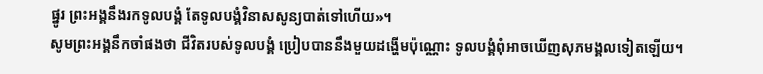ផ្នូរ ព្រះអង្គនឹងរកទូលបង្គំ តែទូលបង្គំវិនាសសូន្យបាត់ទៅហើយ»។
សូមព្រះអង្គនឹកចាំផងថា ជីវិតរបស់ទូលបង្គំ ប្រៀបបាននឹងមួយដង្ហើមប៉ុណ្ណោះ ទូលបង្គំពុំអាចឃើញសុភមង្គលទៀតឡើយ។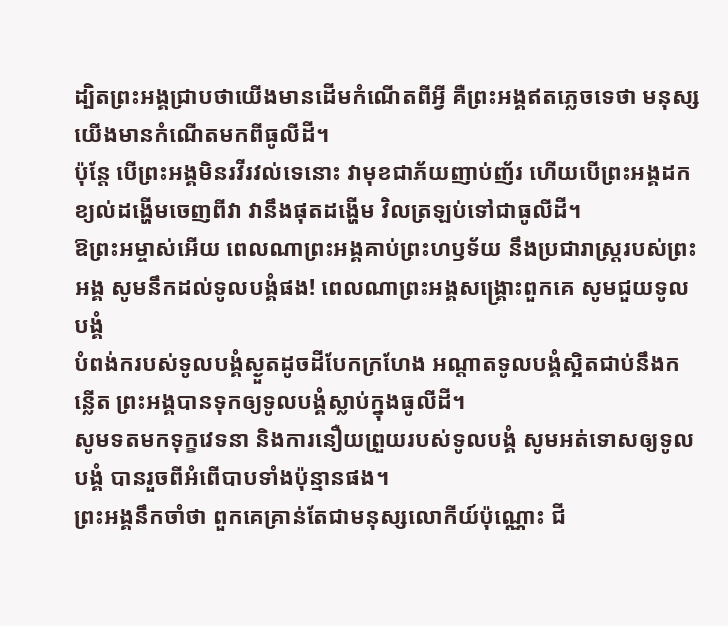ដ្បិតព្រះអង្គជ្រាបថាយើងមានដើមកំណើតពីអ្វី គឺព្រះអង្គឥតភ្លេចទេថា មនុស្សយើងមានកំណើតមកពីធូលីដី។
ប៉ុន្តែ បើព្រះអង្គមិនរវីរវល់ទេនោះ វាមុខជាភ័យញាប់ញ័រ ហើយបើព្រះអង្គដកខ្យល់ដង្ហើមចេញពីវា វានឹងផុតដង្ហើម វិលត្រឡប់ទៅជាធូលីដី។
ឱព្រះអម្ចាស់អើយ ពេលណាព្រះអង្គគាប់ព្រះហឫទ័យ នឹងប្រជារាស្ដ្ររបស់ព្រះអង្គ សូមនឹកដល់ទូលបង្គំផង! ពេលណាព្រះអង្គសង្គ្រោះពួកគេ សូមជួយទូលបង្គំ
បំពង់ករបស់ទូលបង្គំស្ងួតដូចដីបែកក្រហែង អណ្ដាតទូលបង្គំស្អិតជាប់នឹងកន្លើត ព្រះអង្គបានទុកឲ្យទូលបង្គំស្លាប់ក្នុងធូលីដី។
សូមទតមកទុក្ខវេទនា និងការនឿយព្រួយរបស់ទូលបង្គំ សូមអត់ទោសឲ្យទូលបង្គំ បានរួចពីអំពើបាបទាំងប៉ុន្មានផង។
ព្រះអង្គនឹកចាំថា ពួកគេគ្រាន់តែជាមនុស្សលោកីយ៍ប៉ុណ្ណោះ ជី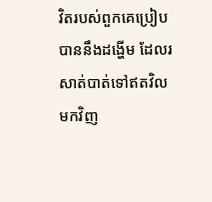វិតរបស់ពួកគេប្រៀបបាននឹងដង្ហើម ដែលរសាត់បាត់ទៅឥតវិលមកវិញ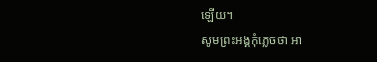ឡើយ។
សូមព្រះអង្គកុំភ្លេចថា អា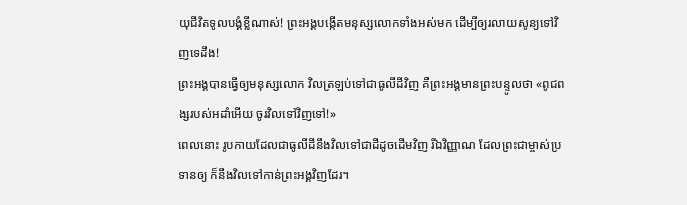យុជីវិតទូលបង្គំខ្លីណាស់! ព្រះអង្គបង្កើតមនុស្សលោកទាំងអស់មក ដើម្បីឲ្យរលាយសូន្យទៅវិញទេដឹង!
ព្រះអង្គបានធ្វើឲ្យមនុស្សលោក វិលត្រឡប់ទៅជាធូលីដីវិញ គឺព្រះអង្គមានព្រះបន្ទូលថា «ពូជពង្សរបស់អដាំអើយ ចូរវិលទៅវិញទៅ!»
ពេលនោះ រូបកាយដែលជាធូលីដីនឹងវិលទៅជាដីដូចដើមវិញ រីឯវិញ្ញាណ ដែលព្រះជាម្ចាស់ប្រទានឲ្យ ក៏នឹងវិលទៅកាន់ព្រះអង្គវិញដែរ។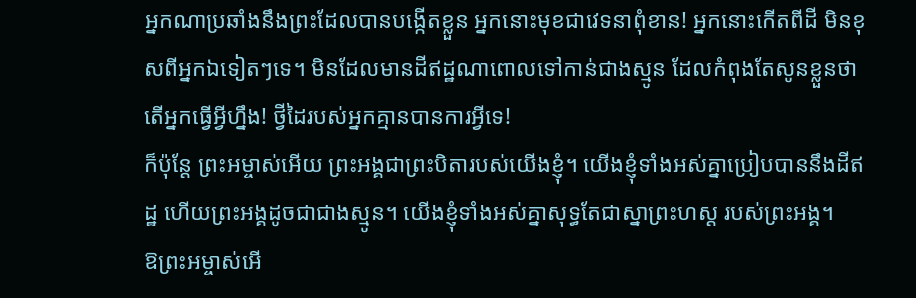អ្នកណាប្រឆាំងនឹងព្រះដែលបានបង្កើតខ្លួន អ្នកនោះមុខជាវេទនាពុំខាន! អ្នកនោះកើតពីដី មិនខុសពីអ្នកឯទៀតៗទេ។ មិនដែលមានដីឥដ្ឋណាពោលទៅកាន់ជាងស្មូន ដែលកំពុងតែសូនខ្លួនថា តើអ្នកធ្វើអ្វីហ្នឹង! ថ្វីដៃរបស់អ្នកគ្មានបានការអ្វីទេ!
ក៏ប៉ុន្តែ ព្រះអម្ចាស់អើយ ព្រះអង្គជាព្រះបិតារបស់យើងខ្ញុំ។ យើងខ្ញុំទាំងអស់គ្នាប្រៀបបាននឹងដីឥដ្ឋ ហើយព្រះអង្គដូចជាជាងស្មូន។ យើងខ្ញុំទាំងអស់គ្នាសុទ្ធតែជាស្នាព្រះហស្ដ របស់ព្រះអង្គ។
ឱព្រះអម្ចាស់អើ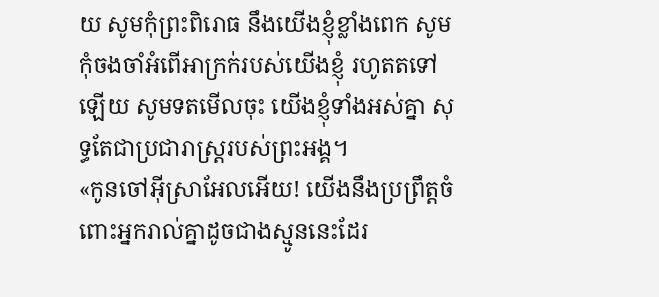យ សូមកុំព្រះពិរោធ នឹងយើងខ្ញុំខ្លាំងពេក សូមកុំចងចាំអំពើអាក្រក់របស់យើងខ្ញុំ រហូតតទៅឡើយ សូមទតមើលចុះ យើងខ្ញុំទាំងអស់គ្នា សុទ្ធតែជាប្រជារាស្ត្ររបស់ព្រះអង្គ។
«កូនចៅអ៊ីស្រាអែលអើយ! យើងនឹងប្រព្រឹត្តចំពោះអ្នករាល់គ្នាដូចជាងស្មូននេះដែរ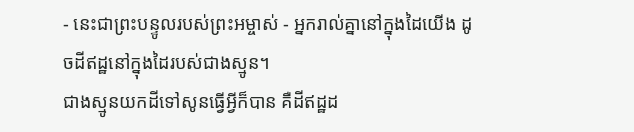- នេះជាព្រះបន្ទូលរបស់ព្រះអម្ចាស់ - អ្នករាល់គ្នានៅក្នុងដៃយើង ដូចដីឥដ្ឋនៅក្នុងដៃរបស់ជាងស្មូន។
ជាងស្មូនយកដីទៅសូនធ្វើអ្វីក៏បាន គឺដីឥដ្ឋដ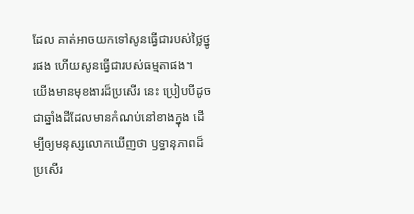ដែល គាត់អាចយកទៅសូនធ្វើជារបស់ថ្លៃថ្នូរផង ហើយសូនធ្វើជារបស់ធម្មតាផង។
យើងមានមុខងារដ៏ប្រសើរ នេះ ប្រៀបបីដូចជាឆ្នាំងដីដែលមានកំណប់នៅខាងក្នុង ដើម្បីឲ្យមនុស្សលោកឃើញថា ឫទ្ធានុភាពដ៏ប្រសើរ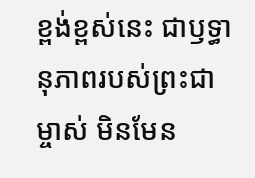ខ្ពង់ខ្ពស់នេះ ជាឫទ្ធានុភាពរបស់ព្រះជាម្ចាស់ មិនមែន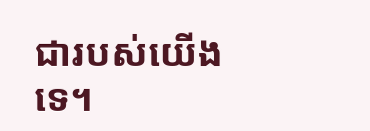ជារបស់យើងទេ។